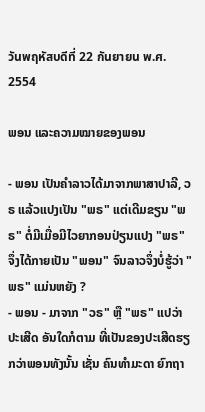วันพฤหัสบดีที่ 22 กันยายน พ.ศ. 2554

ພອນ ແລະຄວາມໝາຍຂອງພອນ

- ພອນ ເປັນຄຳລາວໄດ້ມາຈາກພາສາປາລີ, ວຣ ແລ້ວແປງເປັນ "ພຣ" ແຕ່ເດີມຂຽນ "ພຣ" ຕໍ່ມີເມື່ອມີໄວຍາກອນປ່ຽນແປງ "ພຣ" ຈຶ່ງໄດ້ກາຍເປັນ "ພອນ" ຈົນລາວຈຶ່ງບໍ່ຮູ້ວ່າ "ພຣ" ແມ່ນຫຍັງ ?
- ພອນ - ມາຈາກ "ວຣ" ຫຼື "ພຣ" ແປວ່າ ປະເສີດ ອັນໃດກໍຕາມ ທີ່ເປັນຂອງປະເສີດຮຽກວ່າພອນທັງນັ້ນ ເຊັ່ນ ຄົນທຳມະດາ ຍົກຖາ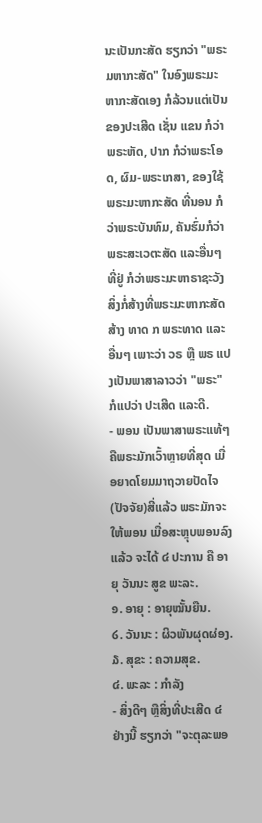ນະເປັນກະສັດ ຮຽກວ່າ "ພຣະມຫາກະສັດ" ໃນອົງພຣະມະຫາກະສັດເອງ ກໍລ້ວນແຕ່ເປັນຂອງປະເສີດ ເຊັ່ນ ແຂນ ກໍວ່າ ພຣະຫັດ, ປາກ ກໍວ່າພຣະໂອດ, ຜົມ-ພຣະເກສາ, ຂອງໃຊ້ພຣະມະຫາກະສັດ ທີ່ນອນ ກໍວ່າພຣະບັນທົມ, ຄັນຮົ່ມກໍວ່າ ພຣະສະເວຕະສັດ ແລະອື່ນໆ ທີ່ຢູ່ ກໍວ່າພຣະມະຫາຣາຊະວັງ ສິ່ງກໍ່ສ້າງທີ່ພຣະມະຫາກະສັດສ້າງ ທາດ ກ ພຣະທາດ ແລະອື່ນໆ ເພາະວ່າ ວຣ ຫຼື ພຣ ແປງເປັນພາສາລາວວ່າ "ພຣະ" ກໍແປວ່າ ປະເສີດ ແລະດີ.
- ພອນ ເປັນພາສາພຣະແທ້ໆ ຄືພຣະມັກເວົ້າຫຼາຍທີ່ສຸດ ເມື່ອຍາດໂຍມມາຖວາຍປັດໄຈ(ປັຈຈັຍ)ສີ່ແລ້ວ ພຣະມັກຈະໃຫ້ພອນ ເມື່ອສະຫຼຸບພອນລົງແລ້ວ ຈະໄດ້ ໔ ປະການ ຄື ອາຍຸ ວັນນະ ສູຂ ພະລະ.
໑. ອາຍຸ : ອາຍຸໝັ້ນຍືນ.
໒. ວັນນະ : ຜິວພັນຜຸດຜ່ອງ.
໓. ສຸຂະ : ຄວາມສຸຂ.
໔. ພະລະ : ກຳລັງ
- ສິ່ງດີໆ ຫຼືສິ່ງທີ່ປະເສີດ ໔ ຢ່າງນີ້ ຮຽກວ່າ "ຈະຕຸລະພອ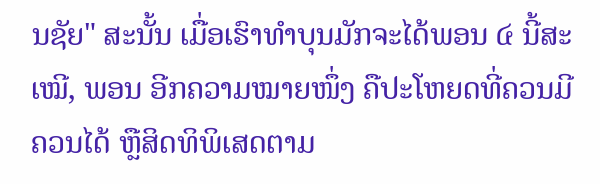ນຊັຍ" ສະນັ້ນ ເມື່ອເຮົາທຳບຸນມັກຈະໄດ້ພອນ ໔ ນີ້ສະເໝີ, ພອນ ອີກຄວາມໝາຍໜຶ່ງ ຄືປະໂຫຍດທີ່ຄວນມີ ຄວນໄດ້ ຫຼືສິດທິພິເສດຕາມ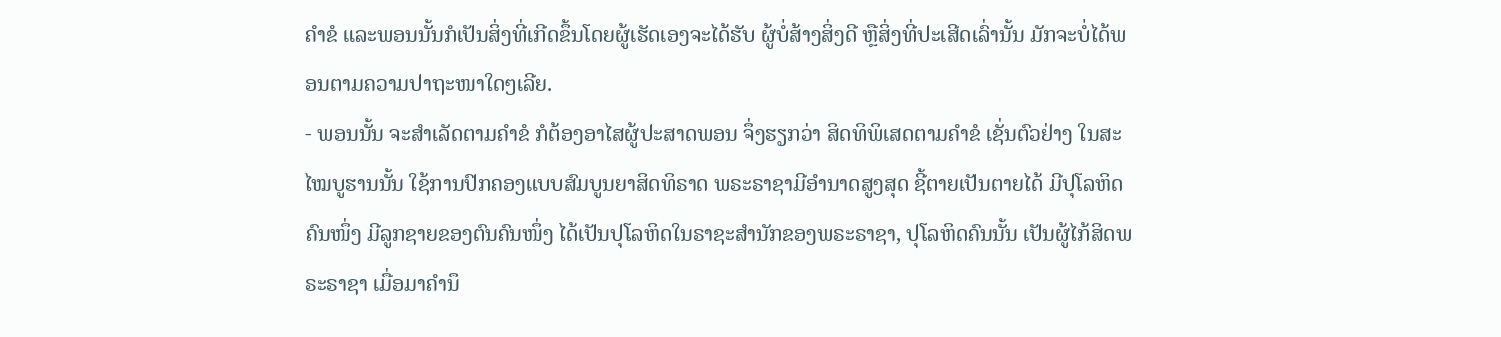ຄຳຂໍ ແລະພອນນັ້ນກໍເປັນສິ່ງທີ່ເກີດຂຶ້ນໂດຍຜູ້ເຮັດເອງຈະໄດ້ຮັບ ຜູ້ບໍ່ສ້າງສິ່ງດີ ຫຼືສິ່ງທີ່ປະເສີດເລົ່ານັ້ນ ມັກຈະບໍ່ໄດ້ພອນຕາມຄວາມປາຖະໜາໃດໆເລີຍ.
- ພອນນັ້ນ ຈະສຳເລັດຕາມຄຳຂໍ ກໍຕ້ອງອາໄສຜູ້ປະສາດພອນ ຈຶ່ງຮຽກວ່າ ສິດທິພິເສດຕາມຄຳຂໍ ເຊັ່ນຕົວຢ່າງ ໃນສະໄໝບູຮານນັ້ນ ໃຊ້ການປົກຄອງແບບສົມບູນຍາສິດທິຣາດ ພຣະຣາຊາມີອຳນາດສູງສຸດ ຊີ້ຕາຍເປັນຕາຍໄດ້ ມີປຸໂລຫິດຄົນໜຶ່ງ ມີລູກຊາຍຂອງຕົນຄົນໜຶ່ງ ໄດ້ເປັນປຸໂລຫິດໃນຣາຊະສຳນັກຂອງພຣະຣາຊາ, ປຸໂລຫິດຄົນນັ້ນ ເປັນຜູ້ໄກ້ສິດພຣະຣາຊາ ເມື່ອມາຄຳນຶ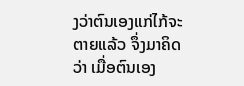ງວ່າຕົນເອງແກ່ໄກ້ຈະຕາຍແລ້ວ ຈຶ່ງມາຄິດວ່າ ເມື່ອຕົນເອງ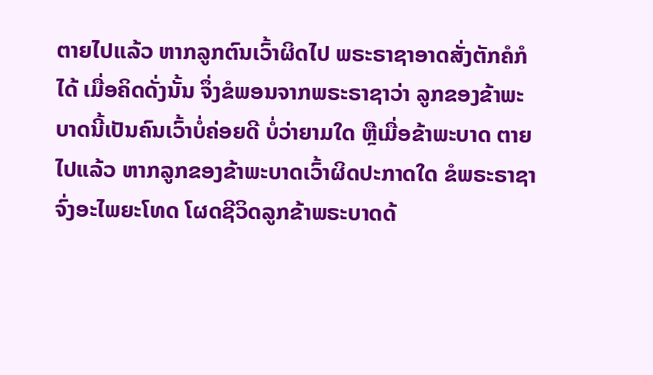ຕາຍໄປແລ້ວ ຫາກລູກຕົນເວົ້າຜິດໄປ ພຣະຣາຊາອາດສັ່ງຕັກຄໍກໍໄດ້ ເມື່ອຄິດດັ່ງນັ້ນ ຈຶ່ງຂໍພອນຈາກພຣະຣາຊາວ່າ ລູກຂອງຂ້າພະບາດນີ້ເປັນຄົນເວົ້າບໍ່ຄ່ອຍດີ ບໍ່ວ່າຍາມໃດ ຫຼືເມື່ອຂ້າພະບາດ ຕາຍໄປແລ້ວ ຫາກລູກຂອງຂ້າພະບາດເວົ້າຜິດປະກາດໃດ ຂໍພຣະຣາຊາຈົ່ງອະໄພຍະໂທດ ໂຜດຊີວິດລູກຂ້າພຣະບາດດ້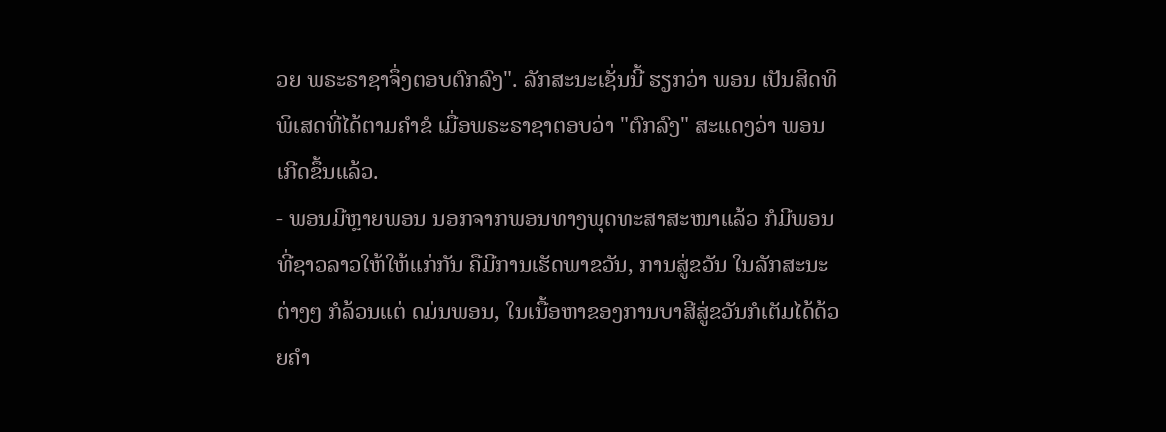ວຍ ພຣະຣາຊາຈຶ່ງຕອບຕົກລົງ". ລັກສະນະເຊັ່ນນີ້ ຮຽກວ່າ ພອນ ເປັນສິດທິພິເສດທີ່ໄດ້ຕາມຄຳຂໍ ເມື່ອພຣະຣາຊາຕອບວ່າ "ຕົກລົງ" ສະແດງວ່າ ພອນເກີດຂຶ້ນແລ້ວ.
- ພອນມີຫຼາຍພອນ ນອກຈາກພອນທາງພຸດທະສາສະໜາແລ້ວ ກໍມີພອນທີ່ຊາວລາວໃຫ້ໃຫ້ແກ່ກັນ ຄືມີການເຮັດພາຂວັນ, ການສູ່ຂວັນ ໃນລັກສະນະຕ່າງໆ ກໍລ້ວນແຕ່ ດມ່ນພອນ, ໃນເນື້ອຫາຂອງການບາສີສູ່ຂວັນກໍເຕັມໄດ້ດ້ວຍຄຳ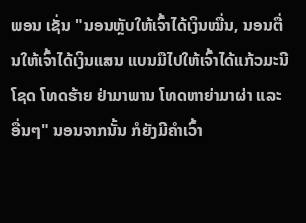ພອນ ເຊັ່ນ "ນອນຫຼັບໃຫ້ເຈົ້າໄດ້ເງິນໝື່ນ, ນອນຕື່ນໃຫ້ເຈົ້າໄດ້ເງິນແສນ ແບນມືໄປໃຫ້ເຈົ້າໄດ້ແກ້ວມະນີໂຊດ ໂທດຮ້າຍ ຢ່າມາພານ ໂທດຫາຍ່າມາຜ່າ ແລະອື່ນໆ" ນອນຈາກນັ້ນ ກໍຍັງມີຄຳເວົ້າ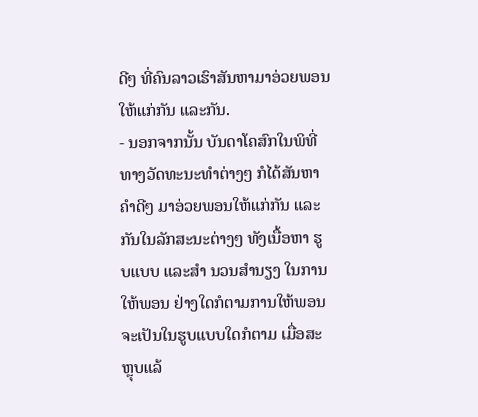ດີໆ ທີ່ຄົນລາວເຮົາສັນຫາມາອ່ວຍພອນໃຫ້ແກ່ກັນ ແລະກັນ.
- ນອກຈາກນັ້ນ ບັນດາໂຄສົກໃນພິທີ່ທາງວັດທະນະທຳຕ່າງໆ ກໍໄດ້ສັນຫາຄຳດີໆ ມາອ່ວຍພອນໃຫ້ແກ່ກັນ ແລະກັນໃນລັກສະນະຕ່າງໆ ທັງເນື້ອຫາ ຮູບແບບ ແລະສຳ ນວນສຳນຽງ ໃນການໃຫ້ພອນ ຢ່າງໃດກໍຕາມການໃຫ້ພອນ ຈະເປັນໃນຮູບແບບໃດກໍຕາມ ເມື່ອສະຫຼຸບແລ້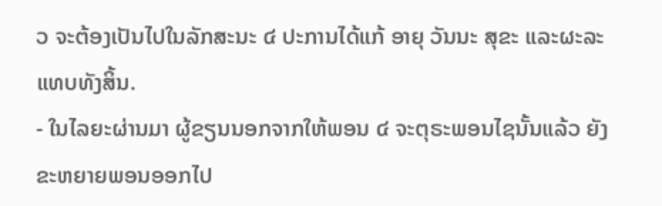ວ ຈະຕ້ອງເປັນໄປໃນລັກສະນະ ໔ ປະການໄດ້ແກ້ ອາຍຸ ວັນນະ ສຸຂະ ແລະຜະລະ ແທບທັງສິ້ນ.
- ໃນໄລຍະຜ່ານມາ ຜູ້ຂຽນນອກຈາກໃຫ້ພອນ ໔ ຈະຕຸຣະພອນໄຊນັ້ນແລ້ວ ຍັງຂະຫຍາຍພອນອອກໄປ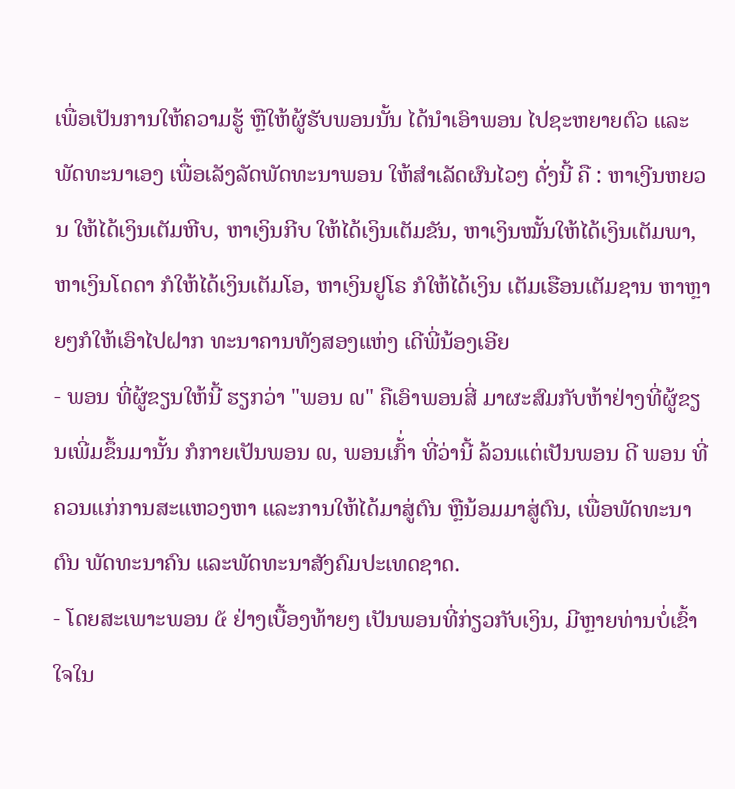ເພື່ອເປັນການໃຫ້ຄວາມຮູ້ ຫຼືໃຫ້ຜູ້ຮັບພອນນັ້ນ ໄດ້ນຳເອົາພອນ ໄປຊະຫຍາຍຕົວ ແລະພັດທະນາເອງ ເພື່ອເລັງລັດພັດທະນາພອນ ໃຫ້ສຳເລັດຜົນໄວໆ ດັ່ງນີ້ ຄື : ຫາເງີນຫຍວນ ໃຫ້ໄດ້ເງິນເຕັມຫີບ, ຫາເງິນກີບ ໃຫ້ໄດ້ເງິນເຕັມຂັນ, ຫາເງິນໝັ້ນໃຫ້ໄດ້ເງິນເຕັມພາ, ຫາເງິນໂດດາ ກໍໃຫ້ໄດ້ເງິນເຕັມໂອ, ຫາເງິນຢູໂຣ ກໍໃຫ້ໄດ້ເງິນ ເຕັມເຮືອນເຕັມຊານ ຫາຫຼາຍໆກໍໃຫ້ເອົາໄປຝາກ ທະນາຄານທັງສອງແຫ່ງ ເດີພີ່ນ້ອງເອີຍ
- ພອນ ທີ່ຜູ້ຂຽນໃຫ້ນີ້ ຮຽກວ່າ "ພອນ ໙" ຄືເອົາພອນສີ່ ມາຜະສົມກັບຫ້າຢ່າງທີ່ຜູ້ຂຽນເພີ່ມຂຶ້ນມານັ້ນ ກໍກາຍເປັນພອນ ໙, ພອນເກົ້່າ ທີ່ວ່ານີ້ ລ້ວນແຕ່ເປັນພອນ ດີ ພອນ ທີ່ຄວນແກ່ການສະແຫວງຫາ ແລະການໃຫ້ໄດ້ມາສູ່ຕົນ ຫຼືນ້ອມມາສູ່ຕົນ, ເພື່ອພັດທະນາຕົນ ພັດທະນາຄົນ ແລະພັດທະນາສັງຄົມປະເທດຊາດ.
- ໂດຍສະເພາະພອນ ໕ ຢ່າງເບື້ອງທ້າຍໆ ເປັນພອນທີ່ກ່ຽວກັບເງິນ, ມີຫຼາຍທ່ານບໍ່ເຂົ້າໃຈໃນ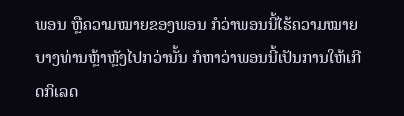ພອນ ຫຼືຄວາມໝາຍຂອງພອນ ກໍວ່າພອນນີ້ໄຮ້ຄວາມໝາຍ ບາງທ່ານຫຼ້າຫຼັງໄປກວ່ານັ້ນ ກໍຫາວ່າພອນນີ້ເປັນການໃຫ້ເກີດກິເລດ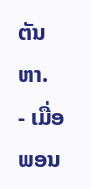ຕັນຫາ.
- ເມື່ອພອນ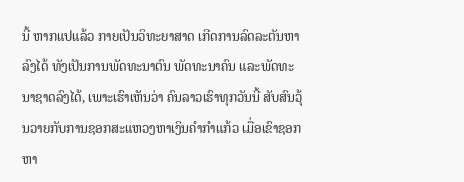ນີ້ ຫາກແປແລ້ວ ກາຍເປັນວິທະຍາສາດ ເກີດການລົດລະຕັນຫາລົງໄດ້ ທັງເປັນການພັດທະນາຕົນ ພັດທະນາຄົນ ແລະພັດທະນາຊາດລົງໄດ້, ເພາະເຮົາເຫັນວ່າ ຄົນລາວເຮົາທຸກວັນນີ້ ສັບສົນວຸ້ນວາຍກັບການຊອກສະແຫວງຫາເງິນຄຳກຳແກ້ວ ເມື່ອເຂົາຊອກຫາ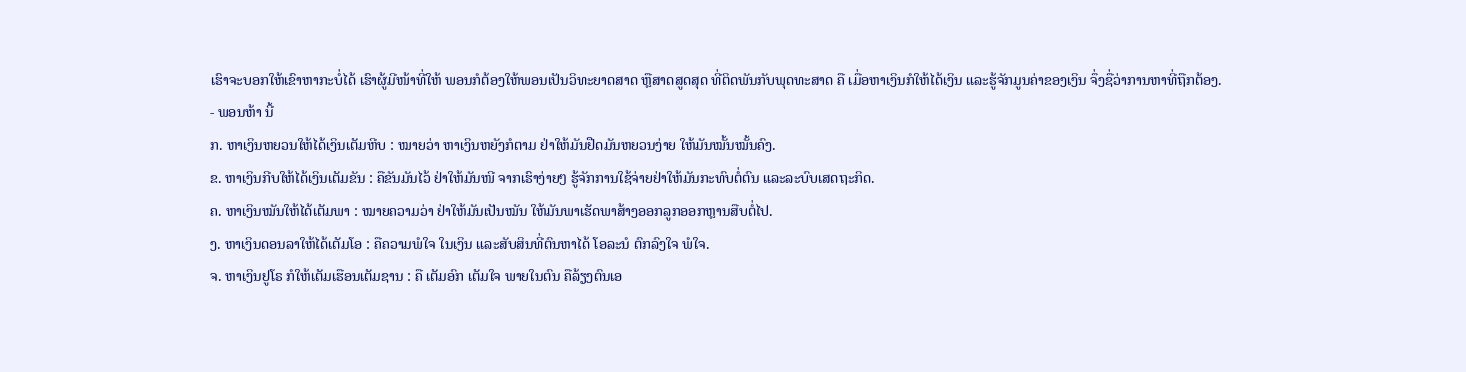ເຮົາຈະບອກໃຫ້ເຂົາຫາກະບໍ່ໄດ້ ເຮົາຜູ້ມີໜ້າທີ່ໃຫ້ ພອນກໍຕ້ອງໃຫ້ພອນເປັນວິທະຍາດສາດ ຫຼືສາດສູດສຸດ ທີ່ຕິດພັນກັບພຸດທະສາດ ຄື ເມື່ອຫາເງິນກໍໃຫ້ໄດ້ເງິນ ແລະຮູ້ຈັກມູນຄ່າຂອງເງິນ ຈຶ່ງຊື່ວ່າການຫາທີ່ຖືກຕ້ອງ.
- ພອນຫ້າ ນີ້
ກ. ຫາເງິນຫຍວນໃຫ້ໄດ້ເງິນເຕັມຫີບ : ໝາຍວ່າ ຫາເງິນຫຍັງກໍຕາມ ຢ່າໃຫ້ມັນຢືດມັນຫຍວນງ່າຍ ໃຫ້ມັນໝັ້ນໝັ້ນຄົງ.
ຂ. ຫາເງິນກີບໃຫ້ໄດ້ເງິນເຕັມຂັນ : ຄືຂັນມັນໄວ້ ຢ່າໃຫ້ມັນໜີ ຈາກເຮົາງ່າຍໆ ຮູ້ຈັກການໃຊ້ຈ່າຍຢ່າໃຫ້ມັນກະທົບຕໍ່ຕົນ ແລະລະບົບເສດຖະກິດ.
ຄ. ຫາເງິນໝັນໃຫ້ໄດ້ເຕັມພາ : ໝາຍຄວາມວ່າ ຢ່າໃຫ້ມັນເປັນໝັນ ໃຫ້ມັນພາເຮັດພາສ້າງອອກລູກອອກຫຼານສືບຕໍ່ໄປ.
ງ. ຫາເງິນດອນລາໃຫ້ໄດ້ເຕັມໂອ : ຄືຄວາມພໍໃຈ ໃນເງິນ ແລະສັບສິນທີ່ຕົນຫາໄດ້ ໂອລະນໍ ຕົກລົງໃຈ ພໍໃຈ.
ຈ. ຫາເງິນຢູໂຣ ກໍໃຫ້ເຕັມເຮືອນເຕັມຊານ : ຄື ເຕັມອົກ ເຕັມໃຈ ພາຍໃນຕົນ ຄືລ້ຽງຕົນເອ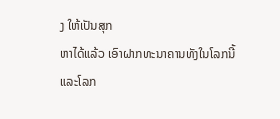ງ ໃຫ້ເປັນສຸກ
ຫາໄດ້ແລ້ວ ເອົາຝາກທະນາຄານທັງໃນໂລກນີ້ ແລະໂລກ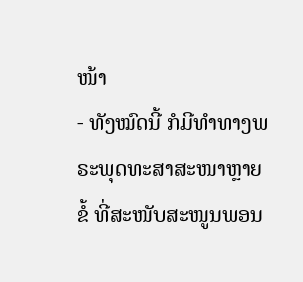ໜ້າ
- ທັງໝົດນີ້ ກໍມີທຳທາງພຣະພຸດທະສາສະໜາຫຼາຍຂໍ້ ທີ່ສະໜັບສະໜູນພອນ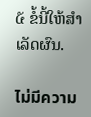໕ ຂໍ້ນີ້ໃຫ້ສຳເລັດຜົນ.

ไม่มีความ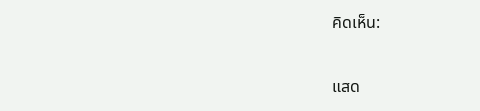คิดเห็น:

แสด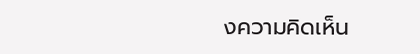งความคิดเห็น